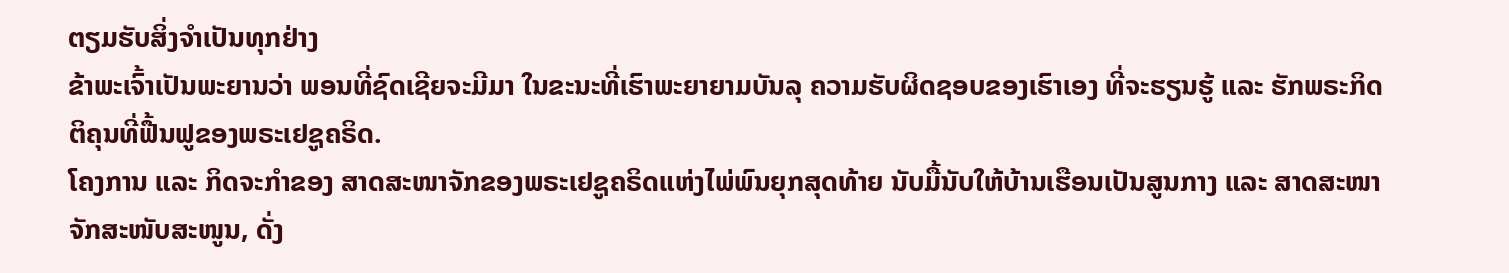ຕຽມຮັບສິ່ງຈຳເປັນທຸກຢ່າງ
ຂ້າພະເຈົ້າເປັນພະຍານວ່າ ພອນທີ່ຊົດເຊີຍຈະມີມາ ໃນຂະນະທີ່ເຮົາພະຍາຍາມບັນລຸ ຄວາມຮັບຜິດຊອບຂອງເຮົາເອງ ທີ່ຈະຮຽນຮູ້ ແລະ ຮັກພຣະກິດຕິຄຸນທີ່ຟື້ນຟູຂອງພຣະເຢຊູຄຣິດ.
ໂຄງການ ແລະ ກິດຈະກຳຂອງ ສາດສະໜາຈັກຂອງພຣະເຢຊູຄຣິດແຫ່ງໄພ່ພົນຍຸກສຸດທ້າຍ ນັບມື້ນັບໃຫ້ບ້ານເຮືອນເປັນສູນກາງ ແລະ ສາດສະໜາຈັກສະໜັບສະໜູນ, ດັ່ງ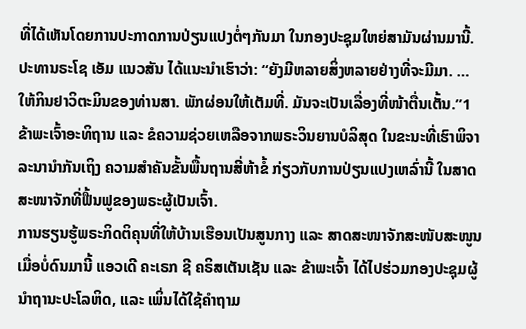ທີ່ໄດ້ເຫັນໂດຍການປະກາດການປ່ຽນແປງຕໍ່ໆກັນມາ ໃນກອງປະຊຸມໃຫຍ່ສາມັນຜ່ານມານີ້. ປະທານຣະໂຊ ເອັມ ແນວສັນ ໄດ້ແນະນຳເຮົາວ່າ: “ຍັງມີຫລາຍສິ່ງຫລາຍຢ່າງທີ່ຈະມີມາ. … ໃຫ້ກິນຢາວິຕະມິນຂອງທ່ານສາ. ພັກຜ່ອນໃຫ້ເຕັມທີ່. ມັນຈະເປັນເລື່ອງທີ່ໜ້າຕື່ນເຕັ້ນ.”1
ຂ້າພະເຈົ້າອະທິຖານ ແລະ ຂໍຄວາມຊ່ວຍເຫລືອຈາກພຣະວິນຍານບໍລິສຸດ ໃນຂະນະທີ່ເຮົາພິຈາລະນານຳກັນເຖິງ ຄວາມສຳຄັນຂັ້ນພື້ນຖານສີ່ຫ້າຂໍ້ ກ່ຽວກັບການປ່ຽນແປງເຫລົ່ານີ້ ໃນສາດສະໜາຈັກທີ່ຟື້ນຟູຂອງພຣະຜູ້ເປັນເຈົ້າ.
ການຮຽນຮູ້ພຣະກິດຕິຄຸນທີ່ໃຫ້ບ້ານເຮືອນເປັນສູນກາງ ແລະ ສາດສະໜາຈັກສະໜັບສະໜູນ
ເມື່ອບໍ່ດົນມານີ້ ແອວເດີ ຄະເຣກ ຊີ ຄຣິສເຕັນເຊັນ ແລະ ຂ້າພະເຈົ້າ ໄດ້ໄປຮ່ວມກອງປະຊຸມຜູ້ນຳຖານະປະໂລຫິດ, ແລະ ເພິ່ນໄດ້ໃຊ້ຄຳຖາມ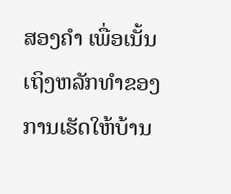ສອງຄຳ ເພື່ອເນັ້ນເຖິງຫລັກທຳຂອງການເຮັດໃຫ້ບ້ານ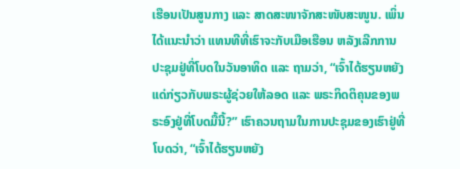ເຮືອນເປັນສູນກາງ ແລະ ສາດສະໜາຈັກສະໜັບສະໜູນ. ເພິ່ນໄດ້ແນະນຳວ່າ ແທນທີທີ່ເຮົາຈະກັບເມືອເຮືອນ ຫລັງເລີກການປະຊຸມຢູ່ທີ່ໂບດໃນວັນອາທິດ ແລະ ຖາມວ່າ, “ເຈົ້າໄດ້ຮຽນຫຍັງແດ່ກ່ຽວກັບພຣະຜູ້ຊ່ວຍໃຫ້ລອດ ແລະ ພຣະກິດຕິຄຸນຂອງພຣະອົງຢູ່ທີ່ໂບດມື້ນີ້?” ເຮົາຄວນຖາມໃນການປະຊຸມຂອງເຮົາຢູ່ທີ່ໂບດວ່າ, “ເຈົ້າໄດ້ຮຽນຫຍັງ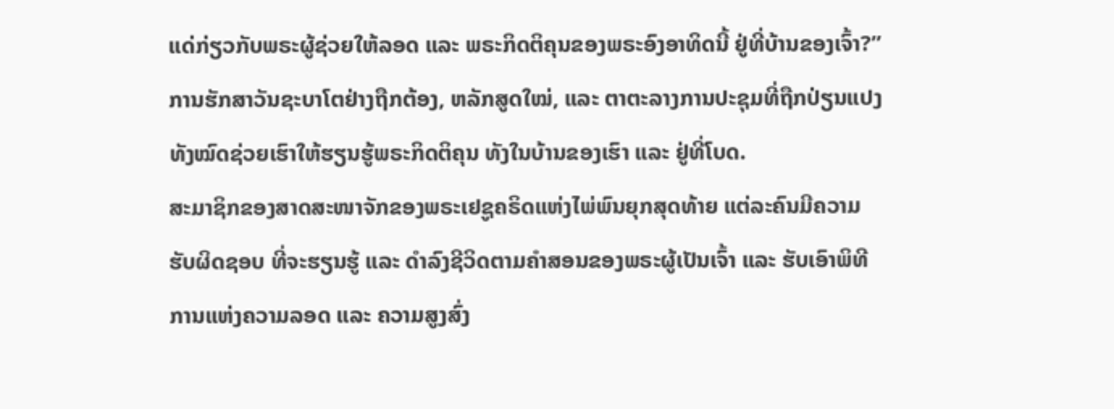ແດ່ກ່ຽວກັບພຣະຜູ້ຊ່ວຍໃຫ້ລອດ ແລະ ພຣະກິດຕິຄຸນຂອງພຣະອົງອາທິດນີ້ ຢູ່ທີ່ບ້ານຂອງເຈົ້າ?” ການຮັກສາວັນຊະບາໂຕຢ່າງຖືກຕ້ອງ, ຫລັກສູດໃໝ່, ແລະ ຕາຕະລາງການປະຊຸມທີ່ຖືກປ່ຽນແປງ ທັງໝົດຊ່ວຍເຮົາໃຫ້ຮຽນຮູ້ພຣະກິດຕິຄຸນ ທັງໃນບ້ານຂອງເຮົາ ແລະ ຢູ່ທີ່ໂບດ.
ສະມາຊິກຂອງສາດສະໜາຈັກຂອງພຣະເຢຊູຄຣິດແຫ່ງໄພ່ພົນຍຸກສຸດທ້າຍ ແຕ່ລະຄົນມີຄວາມຮັບຜິດຊອບ ທີ່ຈະຮຽນຮູ້ ແລະ ດຳລົງຊີວິດຕາມຄຳສອນຂອງພຣະຜູ້ເປັນເຈົ້າ ແລະ ຮັບເອົາພິທີການແຫ່ງຄວາມລອດ ແລະ ຄວາມສູງສົ່ງ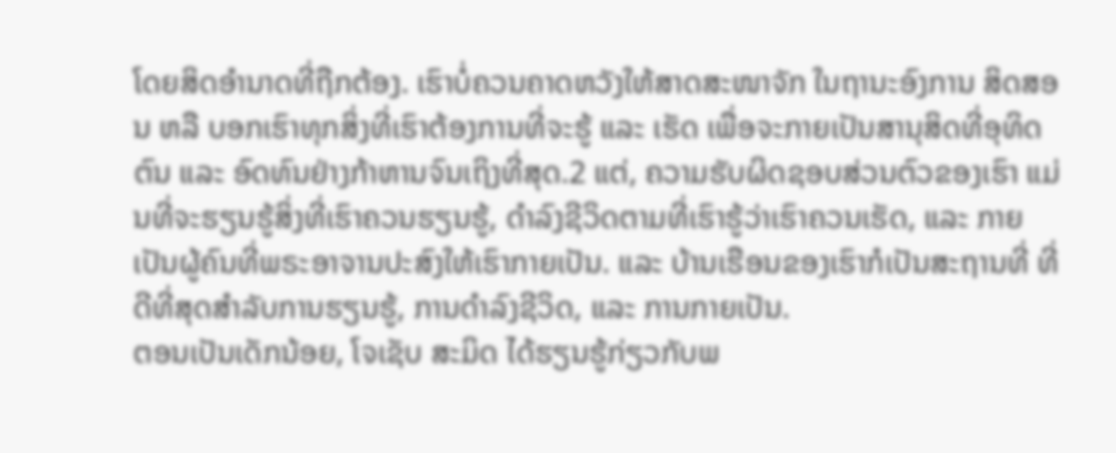ໂດຍສິດອຳນາດທີ່ຖືກຕ້ອງ. ເຮົາບໍ່ຄວນຄາດຫວັງໃຫ້ສາດສະໜາຈັກ ໃນຖານະອົງການ ສິດສອນ ຫລື ບອກເຮົາທຸກສິ່ງທີ່ເຮົາຕ້ອງການທີ່ຈະຮູ້ ແລະ ເຮັດ ເພື່ອຈະກາຍເປັນສານຸສິດທີ່ອຸທິດຕົນ ແລະ ອົດທົນຢ່າງກ້າຫານຈົນເຖິງທີ່ສຸດ.2 ແຕ່, ຄວາມຮັບຜິດຊອບສ່ວນຕົວຂອງເຮົາ ແມ່ນທີ່ຈະຮຽນຮູ້ສິ່ງທີ່ເຮົາຄວນຮຽນຮູ້, ດຳລົງຊີວິດຕາມທີ່ເຮົາຮູ້ວ່າເຮົາຄວນເຮັດ, ແລະ ກາຍເປັນຜູ້ຄົນທີ່ພຣະອາຈານປະສົງໃຫ້ເຮົາກາຍເປັນ. ແລະ ບ້ານເຮືອນຂອງເຮົາກໍເປັນສະຖານທີ່ ທີ່ດີທີ່ສຸດສຳລັບການຮຽນຮູ້, ການດຳລົງຊີວິດ, ແລະ ການກາຍເປັນ.
ຕອນເປັນເດັກນ້ອຍ, ໂຈເຊັບ ສະມິດ ໄດ້ຮຽນຮູ້ກ່ຽວກັບພ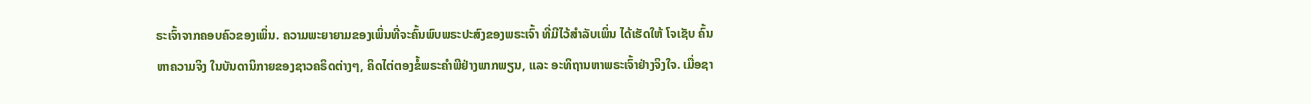ຣະເຈົ້າຈາກຄອບຄົວຂອງເພິ່ນ. ຄວາມພະຍາຍາມຂອງເພິ່ນທີ່ຈະຄົ້ນພົບພຣະປະສົງຂອງພຣະເຈົ້າ ທີ່ມີໄວ້ສຳລັບເພິ່ນ ໄດ້ເຮັດໃຫ້ ໂຈເຊັບ ຄົ້ນຫາຄວາມຈິງ ໃນບັນດານິກາຍຂອງຊາວຄຣິດຕ່າງໆ, ຄິດໄຕ່ຕອງຂໍ້ພຣະຄຳພີຢ່າງພາກພຽນ, ແລະ ອະທິຖານຫາພຣະເຈົ້າຢ່າງຈິງໃຈ. ເມື່ອຊາ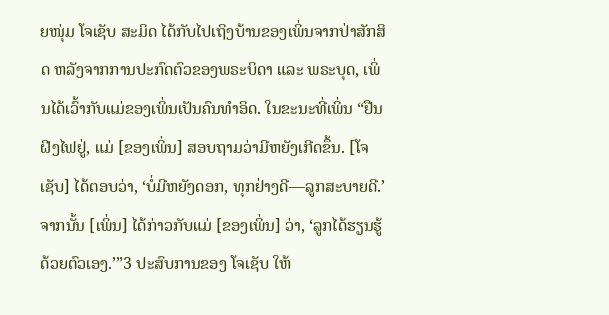ຍໜຸ່ມ ໂຈເຊັບ ສະມິດ ໄດ້ກັບໄປເຖິງບ້ານຂອງເພິ່ນຈາກປ່າສັກສິດ ຫລັງຈາກການປະກົດຕົວຂອງພຣະບິດາ ແລະ ພຣະບຸດ, ເພິ່ນໄດ້ເວົ້າກັບແມ່ຂອງເພິ່ນເປັນຄົນທຳອິດ. ໃນຂະນະທີ່ເພິ່ນ “ຢືນຝີງໄຟຢູ່, ແມ່ [ຂອງເພິ່ນ] ສອບຖາມວ່າມີຫຍັງເກີດຂຶ້ນ. [ໂຈເຊັບ] ໄດ້ຕອບວ່າ, ‘ບໍ່ມີຫຍັງດອກ, ທຸກຢ່າງດີ—ລູກສະບາຍດີ.’ ຈາກນັ້ນ [ເພິ່ນ] ໄດ້ກ່າວກັບແມ່ [ຂອງເພິ່ນ] ວ່າ, ‘ລູກໄດ້ຮຽນຮູ້ດ້ວຍຕົວເອງ.’”3 ປະສົບການຂອງ ໂຈເຊັບ ໃຫ້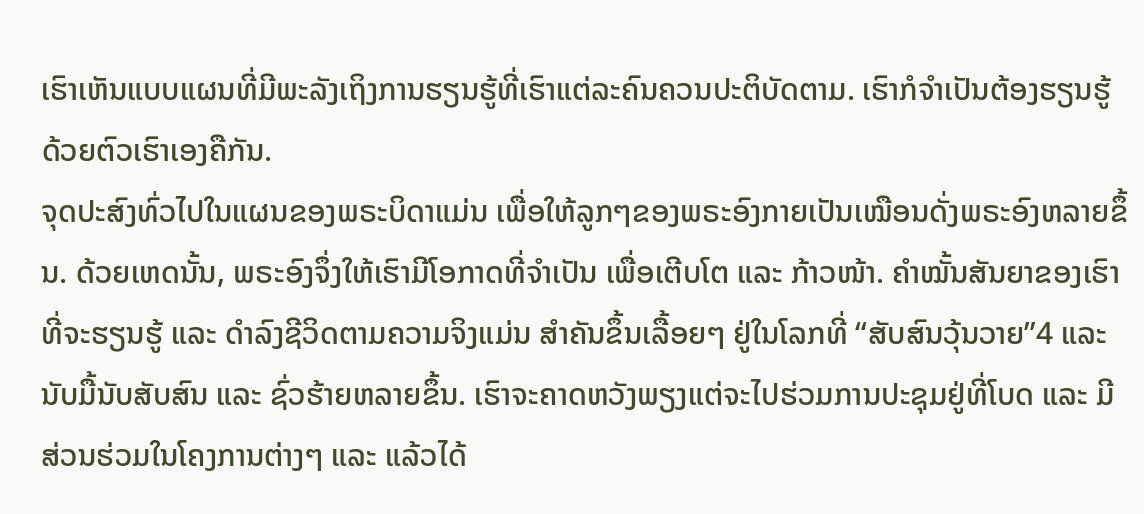ເຮົາເຫັນແບບແຜນທີ່ມີພະລັງເຖິງການຮຽນຮູ້ທີ່ເຮົາແຕ່ລະຄົນຄວນປະຕິບັດຕາມ. ເຮົາກໍຈຳເປັນຕ້ອງຮຽນຮູ້ດ້ວຍຕົວເຮົາເອງຄືກັນ.
ຈຸດປະສົງທົ່ວໄປໃນແຜນຂອງພຣະບິດາແມ່ນ ເພື່ອໃຫ້ລູກໆຂອງພຣະອົງກາຍເປັນເໝືອນດັ່ງພຣະອົງຫລາຍຂຶ້ນ. ດ້ວຍເຫດນັ້ນ, ພຣະອົງຈຶ່ງໃຫ້ເຮົາມີໂອກາດທີ່ຈຳເປັນ ເພື່ອເຕີບໂຕ ແລະ ກ້າວໜ້າ. ຄຳໝັ້ນສັນຍາຂອງເຮົາທີ່ຈະຮຽນຮູ້ ແລະ ດຳລົງຊີວິດຕາມຄວາມຈິງແມ່ນ ສຳຄັນຂຶ້ນເລື້ອຍໆ ຢູ່ໃນໂລກທີ່ “ສັບສົນວຸ້ນວາຍ”4 ແລະ ນັບມື້ນັບສັບສົນ ແລະ ຊົ່ວຮ້າຍຫລາຍຂຶ້ນ. ເຮົາຈະຄາດຫວັງພຽງແຕ່ຈະໄປຮ່ວມການປະຊຸມຢູ່ທີ່ໂບດ ແລະ ມີສ່ວນຮ່ວມໃນໂຄງການຕ່າງໆ ແລະ ແລ້ວໄດ້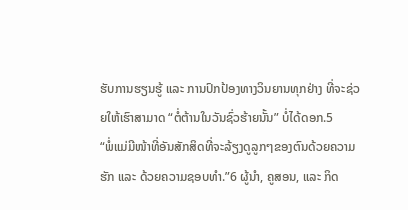ຮັບການຮຽນຮູ້ ແລະ ການປົກປ້ອງທາງວິນຍານທຸກຢ່າງ ທີ່ຈະຊ່ວຍໃຫ້ເຮົາສາມາດ “ຕໍ່ຕ້ານໃນວັນຊົ່ວຮ້າຍນັ້ນ” ບໍ່ໄດ້ດອກ.5
“ພໍ່ແມ່ມີໜ້າທີ່ອັນສັກສິດທີ່ຈະລ້ຽງດູລູກໆຂອງຕົນດ້ວຍຄວາມຮັກ ແລະ ດ້ວຍຄວາມຊອບທຳ.”6 ຜູ້ນຳ, ຄູສອນ, ແລະ ກິດ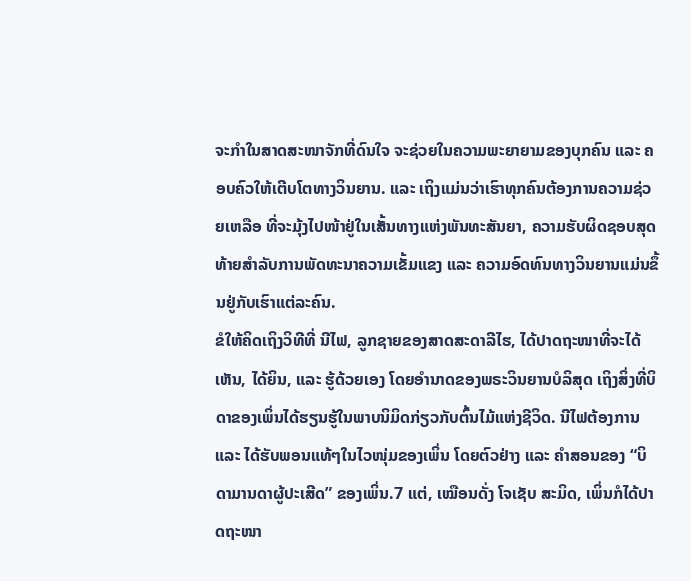ຈະກຳໃນສາດສະໜາຈັກທີ່ດົນໃຈ ຈະຊ່ວຍໃນຄວາມພະຍາຍາມຂອງບຸກຄົນ ແລະ ຄອບຄົວໃຫ້ເຕີບໂຕທາງວິນຍານ. ແລະ ເຖິງແມ່ນວ່າເຮົາທຸກຄົນຕ້ອງການຄວາມຊ່ວຍເຫລືອ ທີ່ຈະມຸ້ງໄປໜ້າຢູ່ໃນເສັ້ນທາງແຫ່ງພັນທະສັນຍາ, ຄວາມຮັບຜິດຊອບສຸດທ້າຍສຳລັບການພັດທະນາຄວາມເຂັ້ມແຂງ ແລະ ຄວາມອົດທົນທາງວິນຍານແມ່ນຂຶ້ນຢູ່ກັບເຮົາແຕ່ລະຄົນ.
ຂໍໃຫ້ຄິດເຖິງວິທີທີ່ ນີໄຟ, ລູກຊາຍຂອງສາດສະດາລີໄຮ, ໄດ້ປາດຖະໜາທີ່ຈະໄດ້ເຫັນ, ໄດ້ຍິນ, ແລະ ຮູ້ດ້ວຍເອງ ໂດຍອຳນາດຂອງພຣະວິນຍານບໍລິສຸດ ເຖິງສິ່ງທີ່ບິດາຂອງເພິ່ນໄດ້ຮຽນຮູ້ໃນພາບນິມິດກ່ຽວກັບຕົ້ນໄມ້ແຫ່ງຊີວິດ. ນີໄຟຕ້ອງການ ແລະ ໄດ້ຮັບພອນແທ້ໆໃນໄວໜຸ່ມຂອງເພິ່ນ ໂດຍຕົວຢ່າງ ແລະ ຄຳສອນຂອງ “ບິດາມານດາຜູ້ປະເສີດ” ຂອງເພິ່ນ.7 ແຕ່, ເໝືອນດັ່ງ ໂຈເຊັບ ສະມິດ, ເພິ່ນກໍໄດ້ປາດຖະໜາ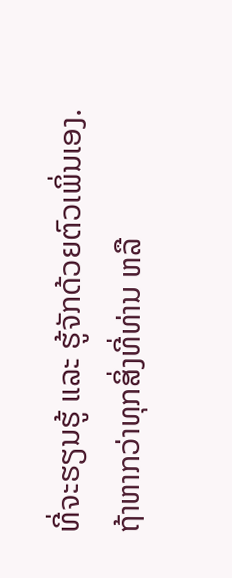ທີ່ຈະຮຽນຮູ້ ແລະ ຮູ້ຈັກດ້ວຍຕົວເພິ່ນເອງ.
ຖ້າຫາກວ່າທຸກສິ່ງທີ່ທ່ານ ຫລື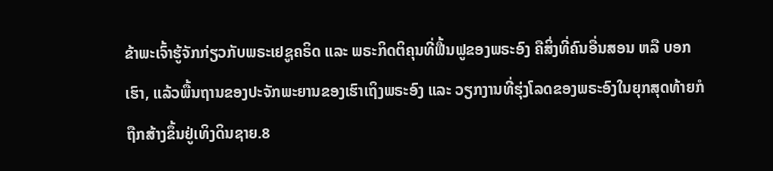ຂ້າພະເຈົ້າຮູ້ຈັກກ່ຽວກັບພຣະເຢຊູຄຣິດ ແລະ ພຣະກິດຕິຄຸນທີ່ຟື້ນຟູຂອງພຣະອົງ ຄືສິ່ງທີ່ຄົນອື່ນສອນ ຫລື ບອກເຮົາ, ແລ້ວພື້ນຖານຂອງປະຈັກພະຍານຂອງເຮົາເຖິງພຣະອົງ ແລະ ວຽກງານທີ່ຮຸ່ງໂລດຂອງພຣະອົງໃນຍຸກສຸດທ້າຍກໍຖືກສ້າງຂຶ້ນຢູ່ເທິງດິນຊາຍ.8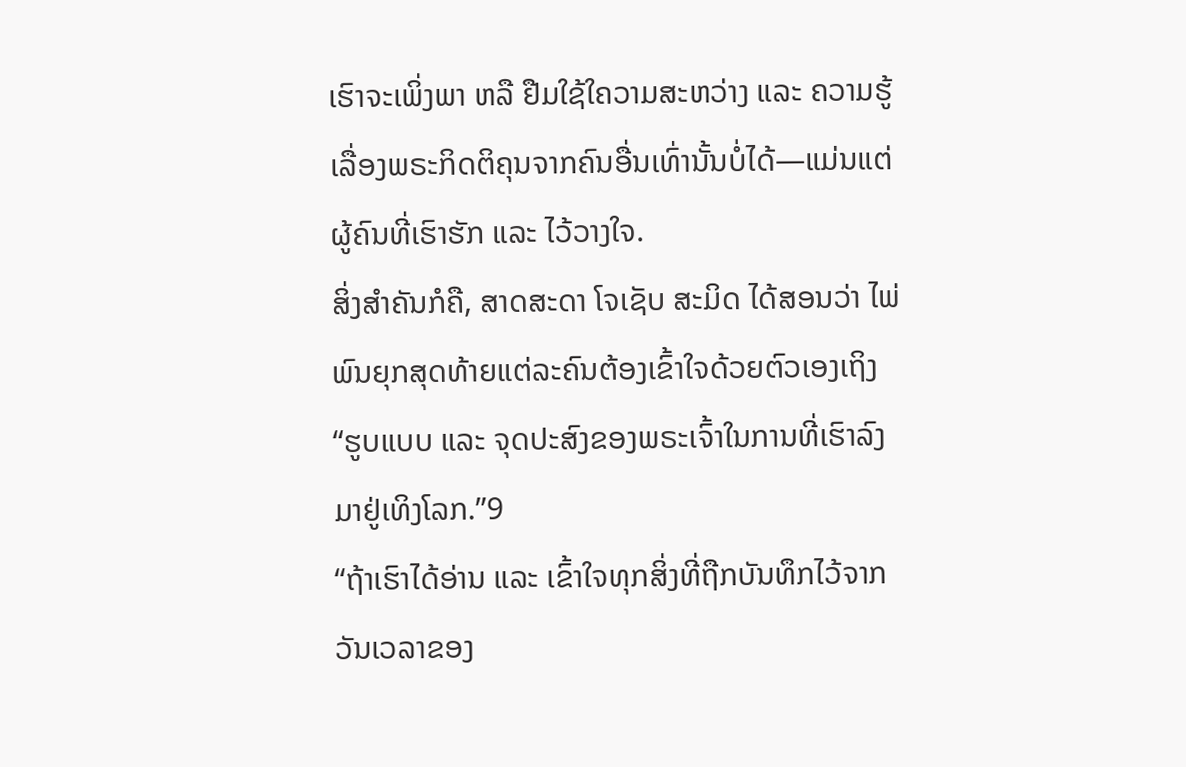ເຮົາຈະເພິ່ງພາ ຫລື ຢືມໃຊ້ໃຄວາມສະຫວ່າງ ແລະ ຄວາມຮູ້ເລື່ອງພຣະກິດຕິຄຸນຈາກຄົນອື່ນເທົ່ານັ້ນບໍ່ໄດ້—ແມ່ນແຕ່ຜູ້ຄົນທີ່ເຮົາຮັກ ແລະ ໄວ້ວາງໃຈ.
ສິ່ງສຳຄັນກໍຄື, ສາດສະດາ ໂຈເຊັບ ສະມິດ ໄດ້ສອນວ່າ ໄພ່ພົນຍຸກສຸດທ້າຍແຕ່ລະຄົນຕ້ອງເຂົ້າໃຈດ້ວຍຕົວເອງເຖິງ “ຮູບແບບ ແລະ ຈຸດປະສົງຂອງພຣະເຈົ້າໃນການທີ່ເຮົາລົງມາຢູ່ເທິງໂລກ.”9
“ຖ້າເຮົາໄດ້ອ່ານ ແລະ ເຂົ້າໃຈທຸກສິ່ງທີ່ຖືກບັນທຶກໄວ້ຈາກວັນເວລາຂອງ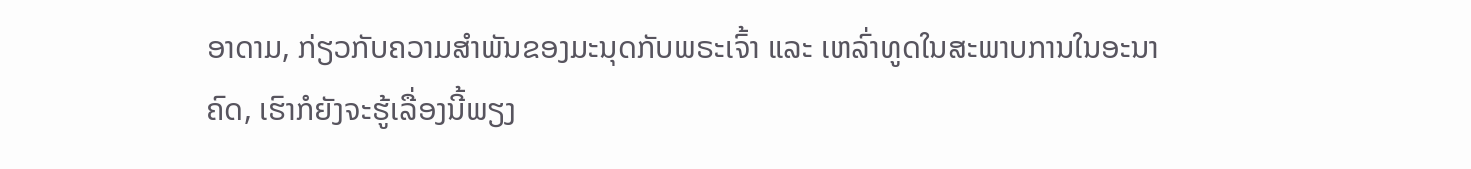ອາດາມ, ກ່ຽວກັບຄວາມສຳພັນຂອງມະນຸດກັບພຣະເຈົ້າ ແລະ ເຫລົ່າທູດໃນສະພາບການໃນອະນາຄົດ, ເຮົາກໍຍັງຈະຮູ້ເລື່ອງນີ້ພຽງ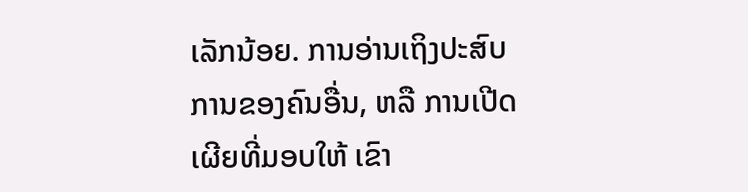ເລັກນ້ອຍ. ການອ່ານເຖິງປະສົບການຂອງຄົນອື່ນ, ຫລື ການເປີດເຜີຍທີ່ມອບໃຫ້ ເຂົາ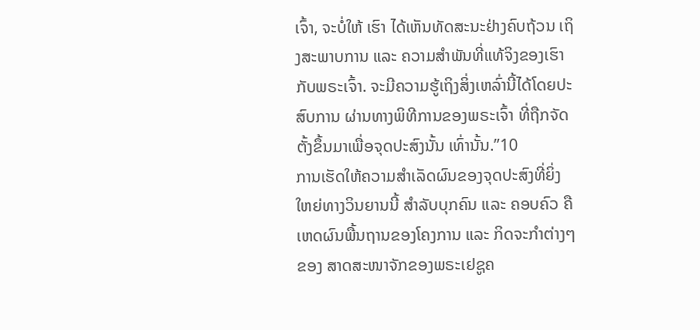ເຈົ້າ, ຈະບໍ່ໃຫ້ ເຮົາ ໄດ້ເຫັນທັດສະນະຢ່າງຄົບຖ້ວນ ເຖິງສະພາບການ ແລະ ຄວາມສຳພັນທີ່ແທ້ຈິງຂອງເຮົາກັບພຣະເຈົ້າ. ຈະມີຄວາມຮູ້ເຖິງສິ່ງເຫລົ່ານີ້ໄດ້ໂດຍປະສົບການ ຜ່ານທາງພິທີການຂອງພຣະເຈົ້າ ທີ່ຖືກຈັດຕັ້ງຂຶ້ນມາເພື່ອຈຸດປະສົງນັ້ນ ເທົ່ານັ້ນ.”10
ການເຮັດໃຫ້ຄວາມສຳເລັດຜົນຂອງຈຸດປະສົງທີ່ຍິ່ງໃຫຍ່ທາງວິນຍານນີ້ ສຳລັບບຸກຄົນ ແລະ ຄອບຄົວ ຄືເຫດຜົນພື້ນຖານຂອງໂຄງການ ແລະ ກິດຈະກຳຕ່າງໆຂອງ ສາດສະໜາຈັກຂອງພຣະເຢຊູຄ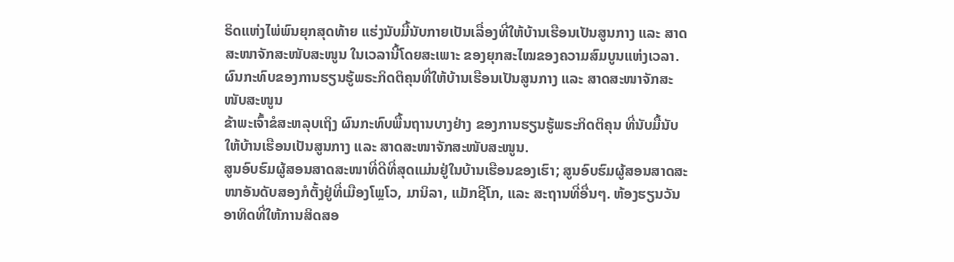ຣິດແຫ່ງໄພ່ພົນຍຸກສຸດທ້າຍ ແຮ່ງນັບມື້ນັບກາຍເປັນເລື່ອງທີ່ໃຫ້ບ້ານເຮືອນເປັນສູນກາງ ແລະ ສາດສະໜາຈັກສະໜັບສະໜູນ ໃນເວລານີ້ໂດຍສະເພາະ ຂອງຍຸກສະໄໝຂອງຄວາມສົມບູນແຫ່ງເວລາ.
ຜົນກະທົບຂອງການຮຽນຮູ້ພຣະກິດຕິຄຸນທີ່ໃຫ້ບ້ານເຮືອນເປັນສູນກາງ ແລະ ສາດສະໜາຈັກສະໜັບສະໜູນ
ຂ້າພະເຈົ້າຂໍສະຫລຸບເຖິງ ຜົນກະທົບພື້ນຖານບາງຢ່າງ ຂອງການຮຽນຮູ້ພຣະກິດຕິຄຸນ ທີ່ນັບມື້ນັບໃຫ້ບ້ານເຮືອນເປັນສູນກາງ ແລະ ສາດສະໜາຈັກສະໜັບສະໜູນ.
ສູນອົບຮົມຜູ້ສອນສາດສະໜາທີ່ດີທີ່ສຸດແມ່ນຢູ່ໃນບ້ານເຮືອນຂອງເຮົາ; ສູນອົບຮົມຜູ້ສອນສາດສະໜາອັນດັບສອງກໍຕັ້ງຢູ່ທີ່ເມືອງໂພຼໂວ, ມານິລາ, ແມັກຊີໂກ, ແລະ ສະຖານທີ່ອື່ນໆ. ຫ້ອງຮຽນວັນອາທິດທີ່ໃຫ້ການສິດສອ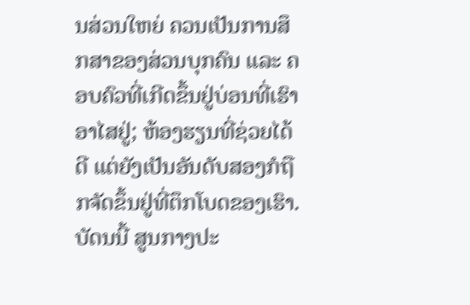ນສ່ວນໃຫຍ່ ຄວນເປັນການສຶກສາຂອງສ່ວນບຸກຄົນ ແລະ ຄອບຄົວທີ່ເກີດຂຶ້ນຢູ່ບ່ອນທີ່ເຮົາອາໄສຢູ່; ຫ້ອງຮຽນທີ່ຊ່ວຍໄດ້ດີ ແຕ່ຍັງເປັນອັນດັບສອງກໍຖືກຈັດຂຶ້ນຢູ່ທີ່ຕຶກໂບດຂອງເຮົາ.
ບັດນນີ້ ສູນກາງປະ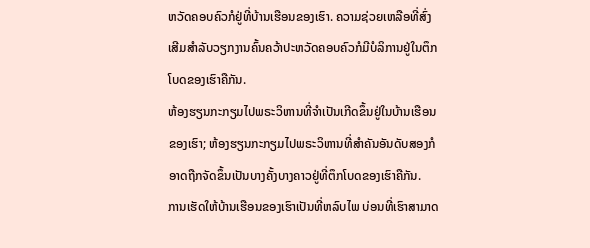ຫວັດຄອບຄົວກໍຢູ່ທີ່ບ້ານເຮືອນຂອງເຮົາ. ຄວາມຊ່ວຍເຫລືອທີ່ສົ່ງເສີມສຳລັບວຽກງານຄົ້ນຄວ້າປະຫວັດຄອບຄົວກໍມີບໍລິການຢູ່ໃນຕຶກໂບດຂອງເຮົາຄືກັນ.
ຫ້ອງຮຽນກະກຽມໄປພຣະວິຫານທີ່ຈຳເປັນເກີດຂຶ້ນຢູ່ໃນບ້ານເຮືອນຂອງເຮົາ; ຫ້ອງຮຽນກະກຽມໄປພຣະວິຫານທີ່ສຳຄັນອັນດັບສອງກໍອາດຖືກຈັດຂຶ້ນເປັນບາງຄັ້ງບາງຄາວຢູ່ທີ່ຕຶກໂບດຂອງເຮົາຄືກັນ.
ການເຮັດໃຫ້ບ້ານເຮືອນຂອງເຮົາເປັນທີ່ຫລົບໄພ ບ່ອນທີ່ເຮົາສາມາດ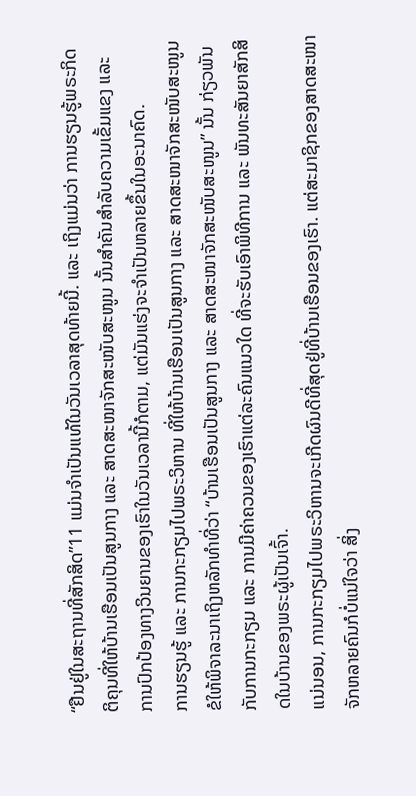“ຢືນຢູ່ໃນສະຖານທີ່ສັກສິດ”11 ແມ່ນຈຳເປັນແທ້ໃນວັນເວລາສຸດທ້າຍນີ້. ແລະ ເຖິງແມ່ນວ່າ ການຮຽນຮູ້ພຣະກິດຕິຄຸນທີ່ໃຫ້ບ້ານເຮືອນເປັນສູນກາງ ແລະ ສາດສະໜາຈັກສະໜັບສະໜູນ ນັ້ນສຳຄັນສຳລັບຄວາມເຂັ້ມແຂງ ແລະ ການປົກປ້ອງທາງວິນຍານຂອງເຮົາໃນວັນເວລານີ້ກໍຕາມ, ແຕ່ມັນແຮ່ງຈະຈຳເປັນຫລາຍຂຶ້ນໃນອະນາຄົດ.
ການຮຽນຮູ້ ແລະ ການກະກຽມໄປພຣະວິຫານ ທີ່ໃຫ້ບ້ານເຮືອນເປັນສູນກາງ ແລະ ສາດສະໜາຈັກສະໜັບສະໜູນ
ຂໍໃຫ້ພິຈາລະນາເຖິງຫລັກທຳທີ່ວ່າ “ບ້ານເຮືອນເປັນສູນກາງ ແລະ ສາດສະໜາຈັກສະໜັບສະໜູນ” ນັ້ນ ກ່ຽວພັນກັບການກະກຽມ ແລະ ການມີຄ່າຄວນຂອງເຮົາແຕ່ລະຄົນແນວໃດ ທີ່ຈະຮັບເອົາພິທີການ ແລະ ພັນທະສັນຍາສັກສິດໃນບ້ານຂອງພຣະຜູ້ເປັນເຈົ້າ.
ແນ່ນອນ, ການກະກຽມໄປພຣະວິຫານຈະເກີດຜົນດີທີ່ສຸດຢູ່ທີ່ບ້ານເຮືອນຂອງເຮົາ. ແຕ່ສະມາຊິກຂອງສາດສະໜາຈັກຫລາຍຄົນກໍບໍ່ແນ່ໃຈວ່າ ສິ່ງ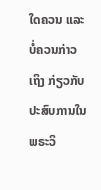ໃດຄວນ ແລະ ບໍ່ຄວນກ່າວເຖິງ ກ່ຽວກັບປະສົບການໃນພຣະວິ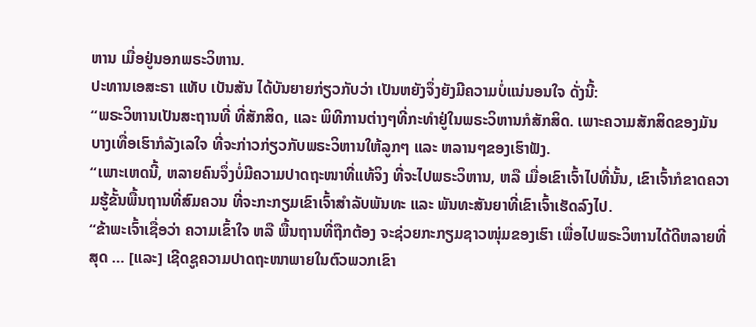ຫານ ເມື່ອຢູ່ນອກພຣະວິຫານ.
ປະທານເອສະຣາ ແທັບ ເບັນສັນ ໄດ້ບັນຍາຍກ່ຽວກັບວ່າ ເປັນຫຍັງຈຶ່ງຍັງມີຄວາມບໍ່ແນ່ນອນໃຈ ດັ່ງນີ້:
“ພຣະວິຫານເປັນສະຖານທີ່ ທີ່ສັກສິດ, ແລະ ພິທີການຕ່າງໆທີ່ກະທຳຢູ່ໃນພຣະວິຫານກໍສັກສິດ. ເພາະຄວາມສັກສິດຂອງມັນ ບາງເທື່ອເຮົາກໍລັງເລໃຈ ທີ່ຈະກ່າວກ່ຽວກັບພຣະວິຫານໃຫ້ລູກໆ ແລະ ຫລານໆຂອງເຮົາຟັງ.
“ເພາະເຫດນີ້, ຫລາຍຄົນຈຶ່ງບໍ່ມີຄວາມປາດຖະໜາທີ່ແທ້ຈິງ ທີ່ຈະໄປພຣະວິຫານ, ຫລື ເມື່ອເຂົາເຈົ້າໄປທີ່ນັ້ນ, ເຂົາເຈົ້າກໍຂາດຄວາມຮູ້ຂັ້ນພື້ນຖານທີ່ສົມຄວນ ທີ່ຈະກະກຽມເຂົາເຈົ້າສຳລັບພັນທະ ແລະ ພັນທະສັນຍາທີ່ເຂົາເຈົ້າເຮັດລົງໄປ.
“ຂ້າພະເຈົ້າເຊື່ອວ່າ ຄວາມເຂົ້າໃຈ ຫລື ພື້ນຖານທີ່ຖືກຕ້ອງ ຈະຊ່ວຍກະກຽມຊາວໜຸ່ມຂອງເຮົາ ເພື່ອໄປພຣະວິຫານໄດ້ດີຫລາຍທີ່ສຸດ … [ແລະ] ເຊີດຊູຄວາມປາດຖະໜາພາຍໃນຕົວພວກເຂົາ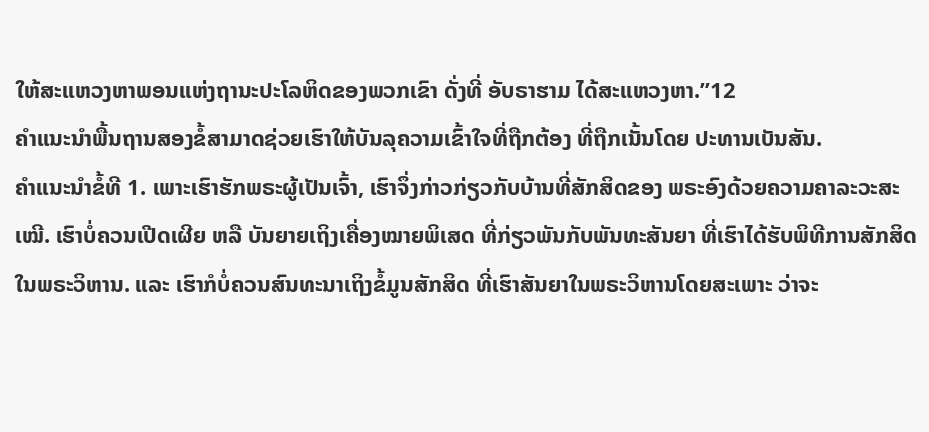ໃຫ້ສະແຫວງຫາພອນແຫ່ງຖານະປະໂລຫິດຂອງພວກເຂົາ ດັ່ງທີ່ ອັບຣາຮາມ ໄດ້ສະແຫວງຫາ.”12
ຄຳແນະນຳພື້ນຖານສອງຂໍ້ສາມາດຊ່ວຍເຮົາໃຫ້ບັນລຸຄວາມເຂົ້າໃຈທີ່ຖືກຕ້ອງ ທີ່ຖືກເນັ້ນໂດຍ ປະທານເບັນສັນ.
ຄຳແນະນຳຂໍ້ທີ 1. ເພາະເຮົາຮັກພຣະຜູ້ເປັນເຈົ້າ, ເຮົາຈຶ່ງກ່າວກ່ຽວກັບບ້ານທີ່ສັກສິດຂອງ ພຣະອົງດ້ວຍຄວາມຄາລະວະສະເໝີ. ເຮົາບໍ່ຄວນເປີດເຜີຍ ຫລື ບັນຍາຍເຖິງເຄື່ອງໝາຍພິເສດ ທີ່ກ່ຽວພັນກັບພັນທະສັນຍາ ທີ່ເຮົາໄດ້ຮັບພິທີການສັກສິດ ໃນພຣະວິຫານ. ແລະ ເຮົາກໍບໍ່ຄວນສົນທະນາເຖິງຂໍ້ມູນສັກສິດ ທີ່ເຮົາສັນຍາໃນພຣະວິຫານໂດຍສະເພາະ ວ່າຈະ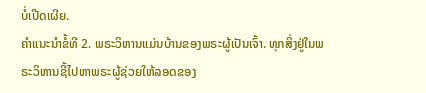ບໍ່ເປີດເຜີຍ.
ຄຳແນະນຳຂໍ້ທີ 2. ພຣະວິຫານແມ່ນບ້ານຂອງພຣະຜູ້ເປັນເຈົ້າ. ທຸກສິ່ງຢູ່ໃນພຣະວິຫານຊີ້ໄປຫາພຣະຜູ້ຊ່ວຍໃຫ້ລອດຂອງ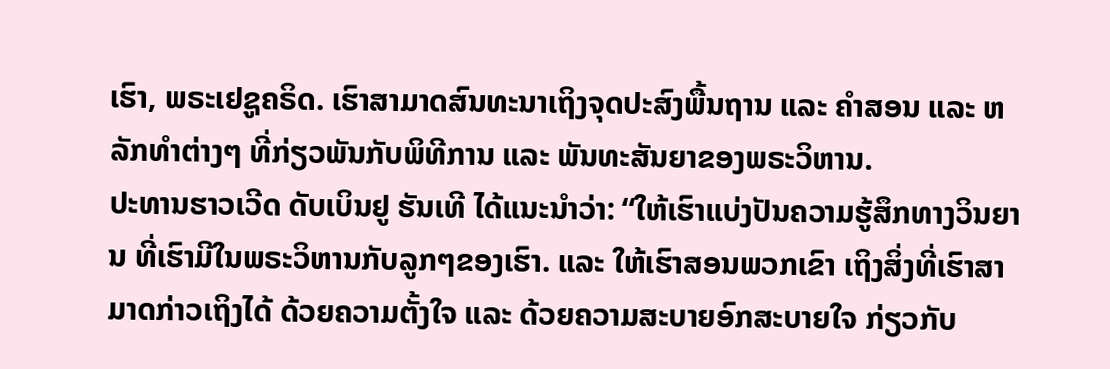ເຮົາ, ພຣະເຢຊູຄຣິດ. ເຮົາສາມາດສົນທະນາເຖິງຈຸດປະສົງພື້ນຖານ ແລະ ຄຳສອນ ແລະ ຫລັກທຳຕ່າງໆ ທີ່ກ່ຽວພັນກັບພິທີການ ແລະ ພັນທະສັນຍາຂອງພຣະວິຫານ.
ປະທານຮາວເວີດ ດັບເບິນຢູ ຮັນເທີ ໄດ້ແນະນຳວ່າ: “ໃຫ້ເຮົາແບ່ງປັນຄວາມຮູ້ສຶກທາງວິນຍານ ທີ່ເຮົາມີໃນພຣະວິຫານກັບລູກໆຂອງເຮົາ. ແລະ ໃຫ້ເຮົາສອນພວກເຂົາ ເຖິງສິ່ງທີ່ເຮົາສາມາດກ່າວເຖິງໄດ້ ດ້ວຍຄວາມຕັ້ງໃຈ ແລະ ດ້ວຍຄວາມສະບາຍອົກສະບາຍໃຈ ກ່ຽວກັບ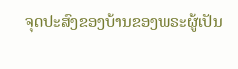ຈຸດປະສົງຂອງບ້ານຂອງພຣະຜູ້ເປັນ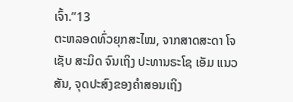ເຈົ້າ.”13
ຕະຫລອດທົ່ວຍຸກສະໄໝ, ຈາກສາດສະດາ ໂຈເຊັບ ສະມິດ ຈົນເຖິງ ປະທານຣະໂຊ ເອັມ ແນວສັນ, ຈຸດປະສົງຂອງຄຳສອນເຖິງ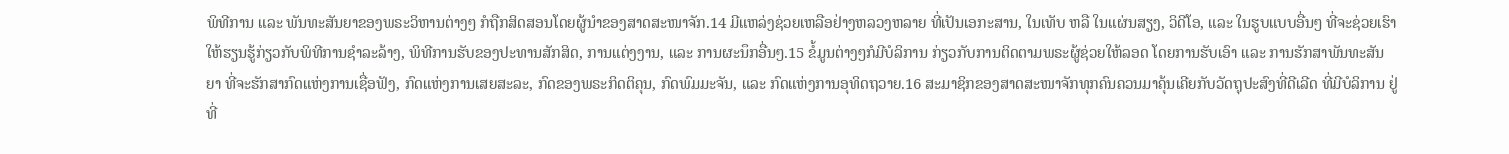ພິທີການ ແລະ ພັນທະສັນຍາຂອງພຣະວິຫານຕ່າງໆ ກໍຖືກສິດສອນໂດຍຜູ້ນຳຂອງສາດສະໜາຈັກ.14 ມີແຫລ່ງຊ່ວຍເຫລືອຢ່າງຫລວງຫລາຍ ທີ່ເປັນເອກະສານ, ໃນເທັບ ຫລື ໃນແຜ່ນສຽງ, ວິດີໂອ, ແລະ ໃນຮູບແບບອື່ນໆ ທີ່ຈະຊ່ວຍເຮົາໃຫ້ຮຽນຮູ້ກ່ຽວກັບພິທີການຊຳລະລ້າງ, ພິທີການຮັບຂອງປະທານສັກສິດ, ການແຕ່ງງານ, ແລະ ການຜະນຶກອື່ນໆ.15 ຂໍ້ມູນຕ່າງໆກໍມີບໍລິການ ກ່ຽວກັບການຕິດຕາມພຣະຜູ້ຊ່ວຍໃຫ້ລອດ ໂດຍການຮັບເອົາ ແລະ ການຮັກສາພັນທະສັນຍາ ທີ່ຈະຮັກສາກົດແຫ່ງການເຊື່ອຟັງ, ກົດແຫ່ງການເສຍສະລະ, ກົດຂອງພຣະກິດຕິຄຸນ, ກົດພົມມະຈັນ, ແລະ ກົດແຫ່ງການອຸທິດຖວາຍ.16 ສະມາຊິກຂອງສາດສະໜາຈັກທຸກຄົນຄວນມາຄຸ້ນເຄີຍກັບວັດຖຸປະສົງທີ່ດີເລີດ ທີ່ມີບໍລິການ ຢູ່ທີ່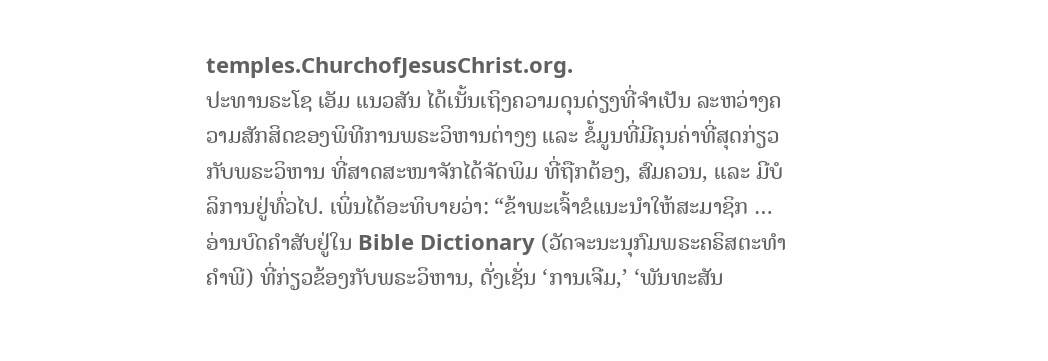temples.ChurchofJesusChrist.org.
ປະທານຣະໂຊ ເອັມ ແນວສັນ ໄດ້ເນັ້ນເຖິງຄວາມດຸນດ່ຽງທີ່ຈຳເປັນ ລະຫວ່າງຄວາມສັກສິດຂອງພິທີການພຣະວິຫານຕ່າງໆ ແລະ ຂໍ້ມູນທີ່ມີຄຸນຄ່າທີ່ສຸດກ່ຽວກັບພຣະວິຫານ ທີ່ສາດສະໜາຈັກໄດ້ຈັດພິມ ທີ່ຖືກຕ້ອງ, ສົມຄວນ, ແລະ ມີບໍລິການຢູ່ທົ່ວໄປ. ເພິ່ນໄດ້ອະທິບາຍວ່າ: “ຂ້າພະເຈົ້າຂໍແນະນຳໃຫ້ສະມາຊິກ … ອ່ານບົດຄຳສັບຢູ່ໃນ Bible Dictionary (ວັດຈະນະນຸກົມພຣະຄຣິສຕະທຳຄຳພີ) ທີ່ກ່ຽວຂ້ອງກັບພຣະວິຫານ, ດັ່ງເຊັ່ນ ‘ການເຈີມ,’ ‘ພັນທະສັນ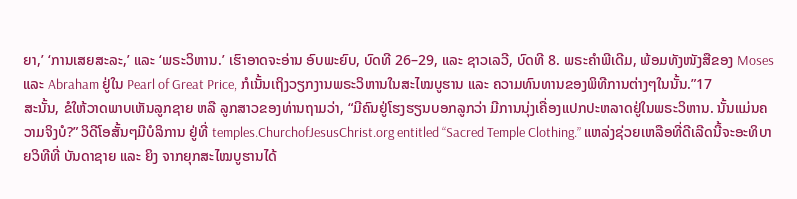ຍາ,’ ‘ການເສຍສະລະ,’ ແລະ ‘ພຣະວິຫານ.’ ເຮົາອາດຈະອ່ານ ອົບພະຍົບ, ບົດທີ 26–29, ແລະ ຊາວເລວີ, ບົດທີ 8. ພຣະຄຳພີເດີມ, ພ້ອມທັງໜັງສືຂອງ Moses ແລະ Abraham ຢູ່ໃນ Pearl of Great Price, ກໍເນັ້ນເຖິງວຽກງານພຣະວິຫານໃນສະໄໝບູຮານ ແລະ ຄວາມທົນທານຂອງພິທີການຕ່າງໆໃນນັ້ນ.”17
ສະນັ້ນ, ຂໍໃຫ້ວາດພາບເຫັນລູກຊາຍ ຫລື ລູກສາວຂອງທ່ານຖາມວ່າ, “ມີຄົນຢູ່ໂຮງຮຽນບອກລູກວ່າ ມີການນຸ່ງເຄື່ອງແປກປະຫລາດຢູ່ໃນພຣະວິຫານ. ນັ້ນແມ່ນຄວາມຈິງບໍ?” ວິດີໂອສັ້ນໆມີບໍລິການ ຢູ່ທີ່ temples.ChurchofJesusChrist.org entitled “Sacred Temple Clothing.” ແຫລ່ງຊ່ວຍເຫລືອທີ່ດີເລີດນີ້ຈະອະທິບາຍວິທີທີ່ ບັນດາຊາຍ ແລະ ຍິງ ຈາກຍຸກສະໄໝບູຮານໄດ້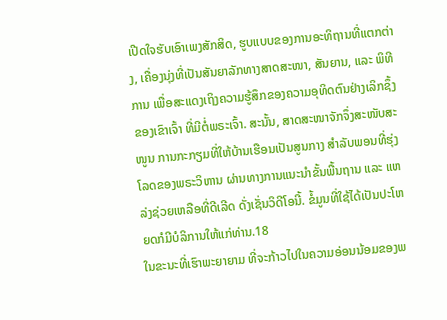ເປີດໃຈຮັບເອົາເພງສັກສິດ, ຮູບແບບຂອງການອະທິຖານທີ່ແຕກຕ່າງ, ເຄື່ອງນຸ່ງທີ່ເປັນສັນຍາລັກທາງສາດສະໜາ, ສັນຍານ, ແລະ ພິທີການ ເພື່ອສະແດງເຖິງຄວາມຮູ້ສຶກຂອງຄວາມອຸທິດຕົນຢ່າງເລິກຊຶ້ງຂອງເຂົາເຈົ້າ ທີ່ມີຕໍ່ພຣະເຈົ້າ. ສະນັ້ນ, ສາດສະໜາຈັກຈຶ່ງສະໜັບສະໜູນ ການກະກຽມທີ່ໃຫ້ບ້ານເຮືອນເປັນສູນກາງ ສຳລັບພອນທີ່ຮຸ່ງໂລດຂອງພຣະວິຫານ ຜ່ານທາງການແນະນຳຂັ້ນພື້ນຖານ ແລະ ແຫລ່ງຊ່ວຍເຫລືອທີ່ດີເລີດ ດັ່ງເຊັ່ນວິດີໂອນີ້. ຂໍ້ມູນທີ່ໃຊ້ໄດ້ເປັນປະໂຫຍດກໍມີບໍລິການໃຫ້ແກ່ທ່ານ.18
ໃນຂະນະທີ່ເຮົາພະຍາຍາມ ທີ່ຈະກ້າວໄປໃນຄວາມອ່ອນນ້ອມຂອງພ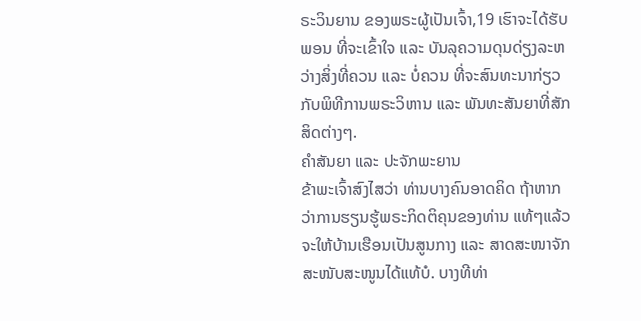ຣະວິນຍານ ຂອງພຣະຜູ້ເປັນເຈົ້າ,19 ເຮົາຈະໄດ້ຮັບພອນ ທີ່ຈະເຂົ້າໃຈ ແລະ ບັນລຸຄວາມດຸນດ່ຽງລະຫວ່າງສິ່ງທີ່ຄວນ ແລະ ບໍ່ຄວນ ທີ່ຈະສົນທະນາກ່ຽວກັບພິທີການພຣະວິຫານ ແລະ ພັນທະສັນຍາທີ່ສັກສິດຕ່າງໆ.
ຄຳສັນຍາ ແລະ ປະຈັກພະຍານ
ຂ້າພະເຈົ້າສົງໄສວ່າ ທ່ານບາງຄົນອາດຄິດ ຖ້າຫາກວ່າການຮຽນຮູ້ພຣະກິດຕິຄຸນຂອງທ່ານ ແທ້ໆແລ້ວຈະໃຫ້ບ້ານເຮືອນເປັນສູນກາງ ແລະ ສາດສະໜາຈັກສະໜັບສະໜູນໄດ້ແທ້ບໍ. ບາງທີທ່າ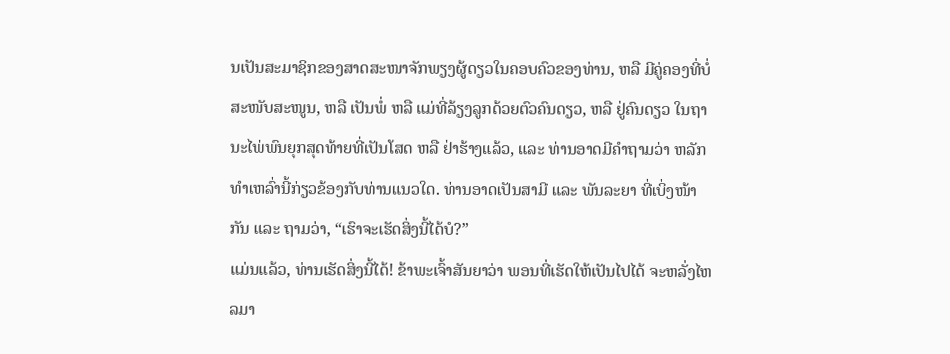ນເປັນສະມາຊິກຂອງສາດສະໜາຈັກພຽງຜູ້ດຽວໃນຄອບຄົວຂອງທ່ານ, ຫລື ມີຄູ່ຄອງທີ່ບໍ່ສະໜັບສະໜູນ, ຫລື ເປັນພໍ່ ຫລື ແມ່ທີ່ລ້ຽງລູກດ້ວຍຕົວຄົນດຽວ, ຫລື ຢູ່ຄົນດຽວ ໃນຖານະໄພ່ພົນຍຸກສຸດທ້າຍທີ່ເປັນໂສດ ຫລື ຢ່າຮ້າງແລ້ວ, ແລະ ທ່ານອາດມີຄຳຖາມວ່າ ຫລັກທຳເຫລົ່ານີ້ກ່ຽວຂ້ອງກັບທ່ານແນວໃດ. ທ່ານອາດເປັນສາມີ ແລະ ພັນລະຍາ ທີ່ເບິ່ງໜ້າກັນ ແລະ ຖາມວ່າ, “ເຮົາຈະເຮັດສິ່ງນີ້ໄດ້ບໍ?”
ແມ່ນແລ້ວ, ທ່ານເຮັດສິ່ງນີ້ໄດ້! ຂ້າພະເຈົ້າສັນຍາວ່າ ພອນທີ່ເຮັດໃຫ້ເປັນໄປໄດ້ ຈະຫລັ່ງໄຫລມາ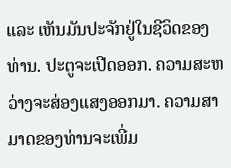ແລະ ເຫັນມັນປະຈັກຢູ່ໃນຊີວິດຂອງທ່ານ. ປະຕູຈະເປີດອອກ. ຄວາມສະຫວ່າງຈະສ່ອງແສງອອກມາ. ຄວາມສາມາດຂອງທ່ານຈະເພີ່ມ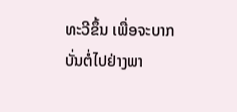ທະວີຂຶ້ນ ເພື່ອຈະບາກບັ່ນຕໍ່ໄປຢ່າງພາ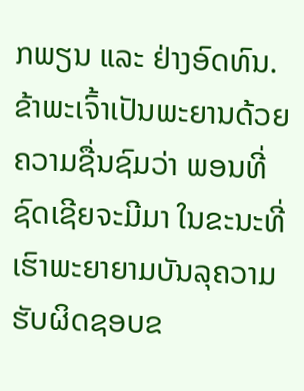ກພຽນ ແລະ ຢ່າງອົດທົນ.
ຂ້າພະເຈົ້າເປັນພະຍານດ້ວຍຄວາມຊື່ນຊົມວ່າ ພອນທີ່ຊົດເຊີຍຈະມີມາ ໃນຂະນະທີ່ເຮົາພະຍາຍາມບັນລຸຄວາມຮັບຜິດຊອບຂ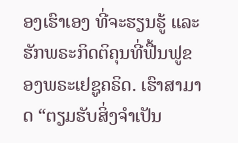ອງເຮົາເອງ ທີ່ຈະຮຽນຮູ້ ແລະ ຮັກພຣະກິດຕິຄຸນທີ່ຟື້ນຟູຂອງພຣະເຢຊູຄຣິດ. ເຮົາສາມາດ “ຕຽມຮັບສິ່ງຈຳເປັນ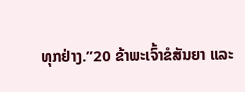ທຸກຢ່າງ.”20 ຂ້າພະເຈົ້າຂໍສັນຍາ ແລະ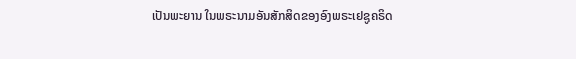ເປັນພະຍານ ໃນພຣະນາມອັນສັກສິດຂອງອົງພຣະເຢຊູຄຣິດ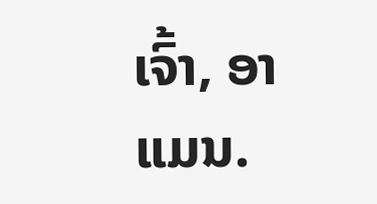ເຈົ້າ, ອາແມນ.